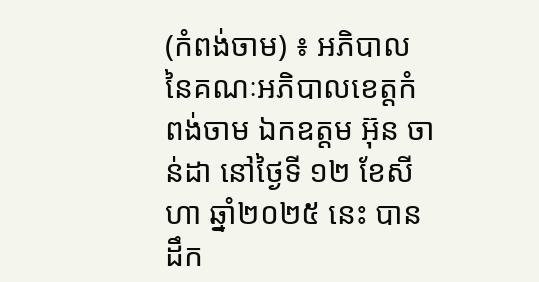(កំពង់ចាម) ៖ អភិបាល នៃគណៈអភិបាលខេត្តកំពង់ចាម ឯកឧត្តម អ៊ុន ចាន់ដា នៅថ្ងៃទី ១២ ខែសីហា ឆ្នាំ២០២៥ នេះ បានដឹក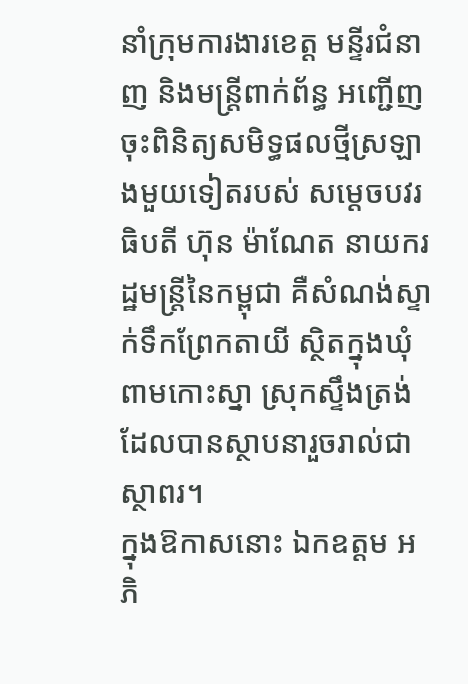នាំក្រុមការងារខេត្ត មន្ទីរជំនាញ និងមន្ត្រីពាក់ព័ន្ធ អញ្ជើញចុះពិនិត្យសមិទ្ធផលថ្មីស្រឡាងមួយទៀតរបស់ សម្តេចបវរធិបតី ហ៊ុន ម៉ាណែត នាយករដ្ឋមន្ត្រីនៃកម្ពុជា គឺសំណង់ស្ទាក់ទឹកព្រែកតាយី ស្ថិតក្នុងឃុំពាមកោះស្នា ស្រុកស្ទឹងត្រង់ ដែលបានស្ថាបនារួចរាល់ជាស្ថាពរ។
ក្នុងឱកាសនោះ ឯកឧត្តម អភិ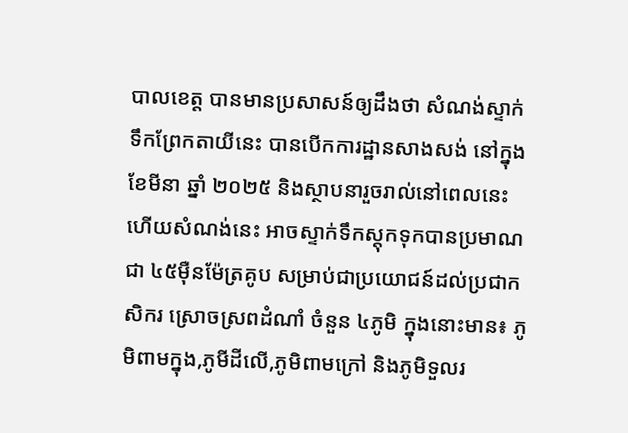បាលខេត្ត បានមានប្រសាសន៍ឲ្យដឹងថា សំណង់ស្ទាក់ទឹកព្រែកតាយីនេះ បានបើកការដ្ឋានសាងសង់ នៅក្នុងខែមីនា ឆ្នាំ ២០២៥ និងស្ថាបនារួចរាល់នៅពេលនេះ ហើយសំណង់នេះ អាចស្ទាក់ទឹកស្តុកទុកបានប្រមាណជា ៤៥ម៉ឺនម៉ែត្រគូប សម្រាប់ជាប្រយោជន៍ដល់ប្រជាកសិករ ស្រោចស្រពដំណាំ ចំនួន ៤ភូមិ ក្នុងនោះមាន៖ ភូមិពាមក្នុង,ភូមីដីលើ,ភូមិពាមក្រៅ និងភូមិទួលរ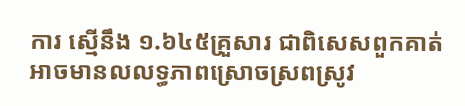ការ ស្មើនឹង ១.៦៤៥គ្រួសារ ជាពិសេសពួកគាត់អាចមានលលទ្ធភាពស្រោចស្រពស្រូវ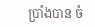ប្រាំងបាន ចំ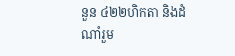នួន ៤២២ហិកតា និងដំណាំរួម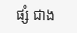ផ្សំ ជាង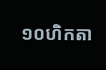១០ហិកតា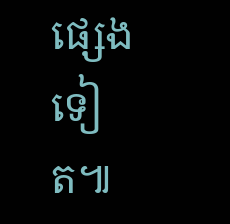ផ្សេងទៀត៕